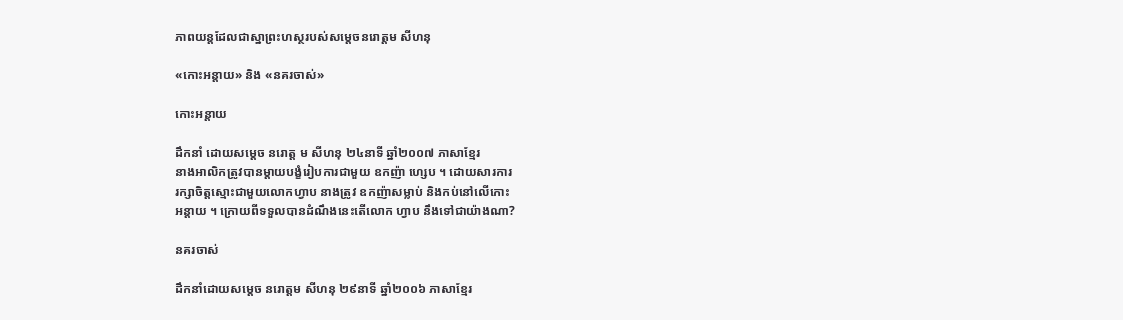ភាពយន្តដែលជាស្នាព្រះហស្ថរបស់សម្តេចនរោត្តម សីហនុ

«កោះអន្តាយ» និង «នគរចាស់»

កោះអន្តាយ

ដឹកនាំ ដោយសម្ដេច នរោត្ត ម សីហនុ ២៤នាទី ឆ្នាំ២០០៧ ភាសាខ្មែរ
នាងអាលិកត្រូវបានម្តាយបង្ខំរៀបការជាមួយ ឧកញ៉ា ហ្សេប ។ ដោយសារការ
រក្សាចិត្តស្មោះជាមួយលោកហ្វាប នាងត្រូវ ឧកញ៉ាសម្លាប់ និងកប់នៅលើកោះ
អន្ដាយ ។ ក្រោយពីទទួលបានដំណឹងនេះតើលោក ហ្វាប នឹងទៅជាយ៉ាងណា?

នគរចាស់

ដឹកនាំដោយសម្ដេច នរោត្តម សីហនុ ២៩នាទី ឆ្នាំ២០០៦ ភាសាខ្មែរ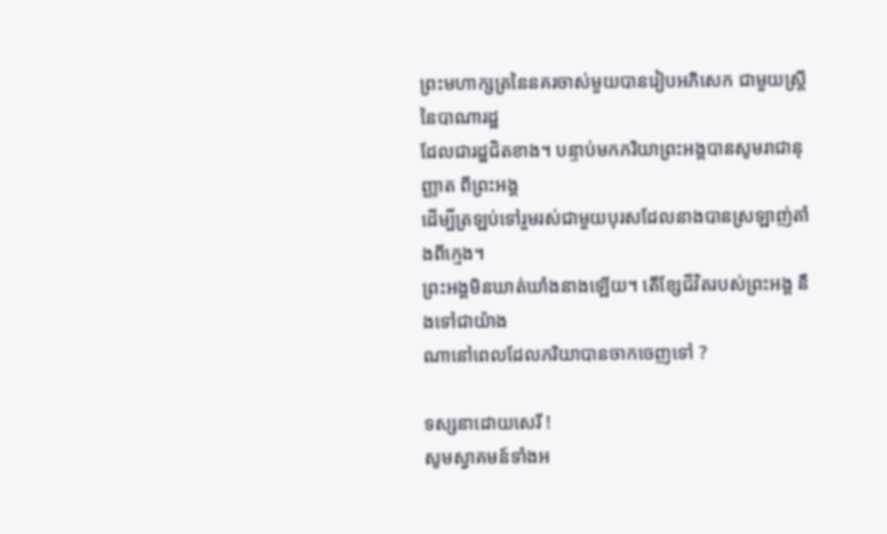ព្រះមហាក្សត្រនៃនគរចាស់មួយបានរៀបអភិសេក ជាមួយស្ត្រី នៃបាណារដ្ឋ
ដែលជារដ្ឋជិតខាង។ បន្ទាប់មកភរិយាព្រះអង្គបានសូមរាជានុញ្ញាត ពីព្រះអង្គ
ដើម្បីត្រឡប់ទៅរួមរស់ជាមួយបុរសដែលនាងបានស្រឡាញ់តាំងពីក្មេង។
ព្រះអង្គមិនឃាត់ឃាំងនាងឡើយ។ តើខ្សែជីវិតរបស់ព្រះអង្គ នឹងទៅជាយ៉ាង
ណានៅពេលដែលភរិយាបានចាកចេញទៅ ?

ទស្សនាដោយសេរី !
សូមស្វាគមន៍ទាំងអ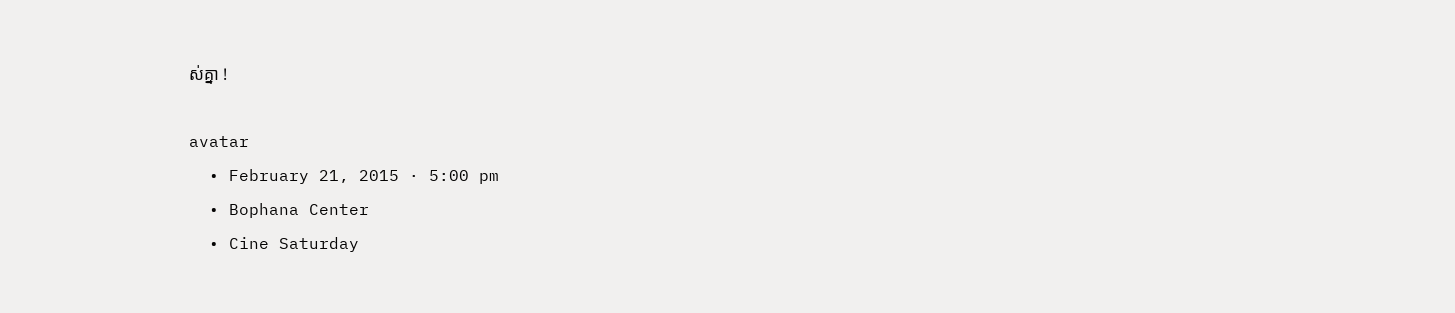ស់គ្នា !

avatar
  • February 21, 2015 · 5:00 pm
  • Bophana Center
  • Cine Saturday